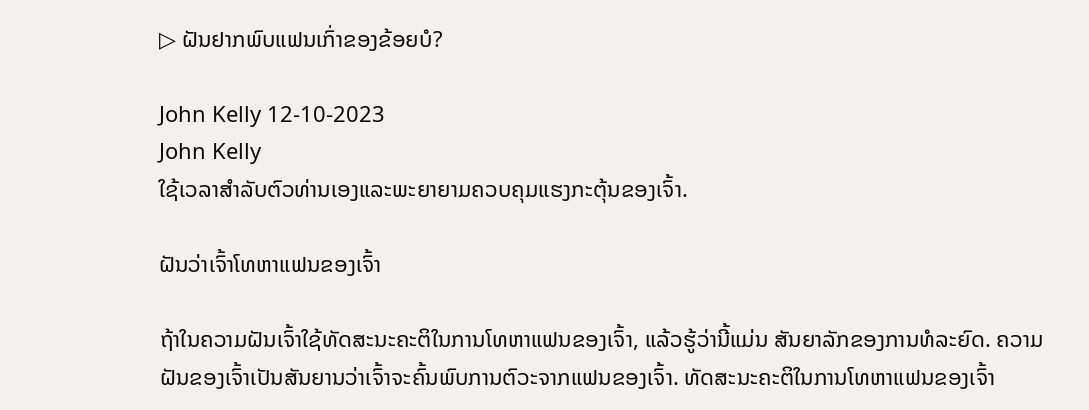▷ ຝັນຢາກພົບແຟນເກົ່າຂອງຂ້ອຍບໍ?

John Kelly 12-10-2023
John Kelly
ໃຊ້ເວລາສໍາລັບຕົວທ່ານເອງແລະພະຍາຍາມຄວບຄຸມແຮງກະຕຸ້ນຂອງເຈົ້າ.

ຝັນວ່າເຈົ້າໂທຫາແຟນຂອງເຈົ້າ

ຖ້າໃນຄວາມຝັນເຈົ້າໃຊ້ທັດສະນະຄະຕິໃນການໂທຫາແຟນຂອງເຈົ້າ, ແລ້ວຮູ້ວ່ານີ້ແມ່ນ ສັນຍາລັກຂອງການທໍລະຍົດ. ຄວາມຝັນຂອງເຈົ້າເປັນສັນຍານວ່າເຈົ້າຈະຄົ້ນພົບການຕົວະຈາກແຟນຂອງເຈົ້າ. ທັດສະນະຄະຕິໃນການໂທຫາແຟນຂອງເຈົ້າ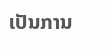ເປັນການ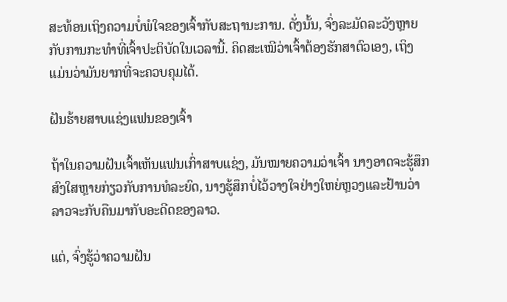ສະທ້ອນເຖິງຄວາມບໍ່ພໍໃຈຂອງເຈົ້າກັບສະຖານະການ. ດັ່ງນັ້ນ, ຈົ່ງລະມັດລະວັງຫຼາຍກັບການກະທໍາທີ່ເຈົ້າປະຕິບັດໃນເວລານີ້. ຄິດສະເໝີວ່າເຈົ້າຕ້ອງຮັກສາຕົວເອງ, ເຖິງແມ່ນວ່າມັນຍາກທີ່ຈະຄວບຄຸມໄດ້.

ຝັນຮ້າຍສາບແຊ່ງແຟນຂອງເຈົ້າ

ຖ້າໃນຄວາມຝັນເຈົ້າເຫັນແຟນເກົ່າສາບແຊ່ງ, ມັນໝາຍຄວາມວ່າເຈົ້າ ນາງອາດຈະຮູ້ສຶກສົງໃສຫຼາຍກ່ຽວກັບການທໍລະຍົດ, ນາງຮູ້ສຶກບໍ່ໄວ້ວາງໃຈຢ່າງໃຫຍ່ຫຼວງແລະຢ້ານວ່າລາວຈະກັບຄືນມາກັບອະດີດຂອງລາວ.

ແຕ່, ຈົ່ງຮູ້ວ່າຄວາມຝັນ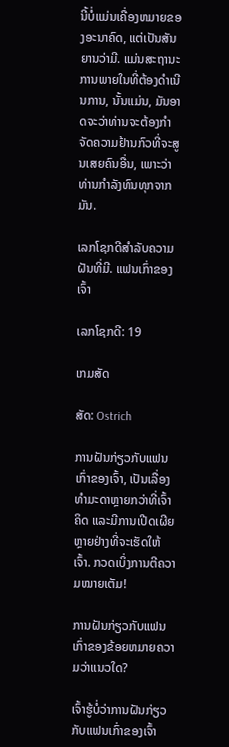ນີ້ບໍ່ແມ່ນເຄື່ອງຫມາຍຂອງອະນາຄົດ, ແຕ່ເປັນສັນຍານວ່າມີ. ແມ່ນສະຖານະການພາຍໃນທີ່ຕ້ອງດໍາເນີນການ, ນັ້ນແມ່ນ, ມັນອາດຈະວ່າທ່ານຈະຕ້ອງກໍາຈັດຄວາມຢ້ານກົວທີ່ຈະສູນເສຍຄົນອື່ນ, ເພາະວ່າທ່ານກໍາລັງທົນທຸກຈາກມັນ.

ເລກໂຊກດີສໍາລັບຄວາມຝັນທີ່ມີ. ແຟນເກົ່າຂອງເຈົ້າ

ເລກໂຊກດີ: 19

ເກມສັດ

ສັດ: Ostrich

ການຝັນກ່ຽວກັບແຟນເກົ່າຂອງເຈົ້າ, ເປັນເລື່ອງທຳມະດາຫຼາຍກວ່າທີ່ເຈົ້າຄິດ ແລະມີການເປີດເຜີຍຫຼາຍຢ່າງທີ່ຈະເຮັດໃຫ້ເຈົ້າ. ກວດເບິ່ງການຕີຄວາມໝາຍເຕັມ!

ການຝັນກ່ຽວກັບແຟນເກົ່າຂອງຂ້ອຍຫມາຍຄວາມວ່າແນວໃດ?

ເຈົ້າຮູ້ບໍ່ວ່າການຝັນກ່ຽວກັບແຟນເກົ່າຂອງເຈົ້າ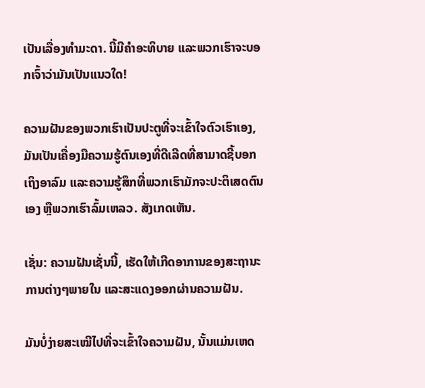ເປັນເລື່ອງທຳມະດາ. ນີ້ມີຄຳອະທິບາຍ ແລະພວກເຮົາຈະບອກເຈົ້າວ່າມັນເປັນແນວໃດ!

ຄວາມຝັນຂອງພວກເຮົາເປັນປະຕູທີ່ຈະເຂົ້າໃຈຕົວເຮົາເອງ, ມັນເປັນເຄື່ອງມືຄວາມຮູ້ຕົນເອງທີ່ດີເລີດທີ່ສາມາດຊີ້ບອກເຖິງອາລົມ ແລະຄວາມຮູ້ສຶກທີ່ພວກເຮົາມັກຈະປະຕິເສດຕົນເອງ ຫຼືພວກເຮົາລົ້ມເຫລວ. ສັງເກດເຫັນ.

ເຊັ່ນ: ຄວາມຝັນເຊັ່ນນີ້, ເຮັດໃຫ້ເກີດອາການຂອງສະຖານະການຕ່າງໆພາຍໃນ ແລະສະແດງອອກຜ່ານຄວາມຝັນ.

ມັນບໍ່ງ່າຍສະເໝີໄປທີ່ຈະເຂົ້າໃຈຄວາມຝັນ, ນັ້ນແມ່ນເຫດ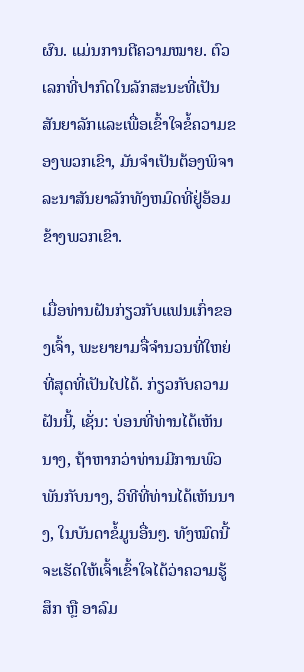ຜົນ. ແມ່ນການຕີຄວາມໝາຍ. ຕົວເລກທີ່ປາກົດໃນລັກສະນະທີ່ເປັນສັນຍາລັກແລະເພື່ອເຂົ້າໃຈຂໍ້ຄວາມຂອງພວກເຂົາ, ມັນຈໍາເປັນຕ້ອງພິຈາລະນາສັນຍາລັກທັງຫມົດທີ່ຢູ່ອ້ອມຂ້າງພວກເຂົາ.

ເມື່ອທ່ານຝັນກ່ຽວກັບແຟນເກົ່າຂອງເຈົ້າ, ພະຍາຍາມຈື່ຈໍານວນທີ່ໃຫຍ່ທີ່ສຸດທີ່ເປັນໄປໄດ້. ກ່ຽວກັບຄວາມຝັນນີ້, ເຊັ່ນ: ບ່ອນທີ່ທ່ານໄດ້ເຫັນນາງ, ຖ້າຫາກວ່າທ່ານມີການພົວພັນກັບນາງ, ວິທີທີ່ທ່ານໄດ້ເຫັນນາງ, ໃນບັນດາຂໍ້ມູນອື່ນໆ. ທັງໝົດນີ້ຈະເຮັດໃຫ້ເຈົ້າເຂົ້າໃຈໄດ້ວ່າຄວາມຮູ້ສຶກ ຫຼື ອາລົມ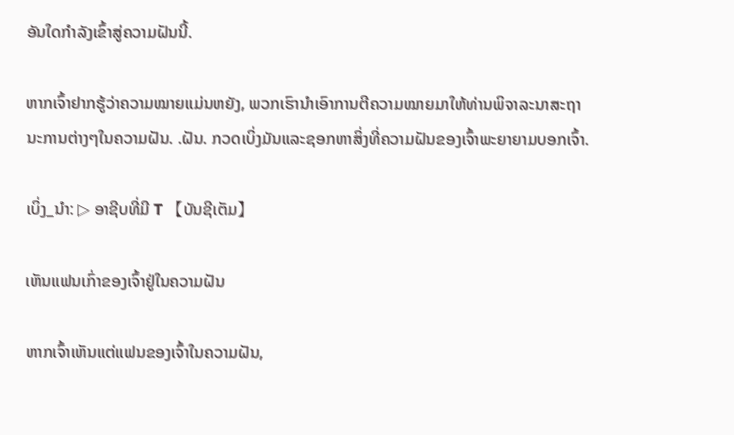ອັນໃດກຳລັງເຂົ້າສູ່ຄວາມຝັນນີ້.

ຫາກເຈົ້າຢາກຮູ້ວ່າຄວາມໝາຍແມ່ນຫຍັງ, ພວກເຮົານຳເອົາການຕີຄວາມໝາຍມາໃຫ້ທ່ານພິຈາລະນາສະຖານະການຕ່າງໆໃນຄວາມຝັນ. .ຝັນ. ກວດເບິ່ງມັນແລະຊອກຫາສິ່ງທີ່ຄວາມຝັນຂອງເຈົ້າພະຍາຍາມບອກເຈົ້າ.

ເບິ່ງ_ນຳ: ▷ ອາຊີບທີ່ມີ T 【ບັນຊີເຕັມ】

ເຫັນແຟນເກົ່າຂອງເຈົ້າຢູ່ໃນຄວາມຝັນ

ຫາກເຈົ້າເຫັນແຕ່ແຟນຂອງເຈົ້າໃນຄວາມຝັນ,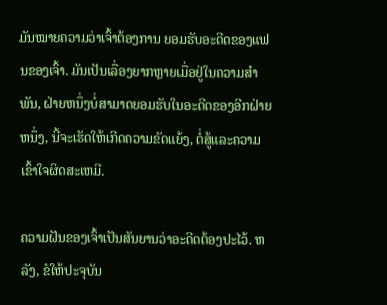ມັນໝາຍຄວາມວ່າເຈົ້າຕ້ອງການ ຍອມຮັບອະດີດຂອງແຟນຂອງເຈົ້າ. ມັນເປັນເລື່ອງຍາກຫຼາຍເມື່ອຢູ່ໃນຄວາມສໍາພັນ, ຝ່າຍຫນຶ່ງບໍ່ສາມາດຍອມຮັບໃນອະດີດຂອງອີກຝ່າຍຫນຶ່ງ, ນີ້ຈະເຮັດໃຫ້ເກີດຄວາມຂັດແຍ້ງ, ຕໍ່ສູ້ແລະຄວາມເຂົ້າໃຈຜິດສະເຫມີ.

ຄວາມຝັນຂອງເຈົ້າເປັນສັນຍານວ່າອະດີດຕ້ອງປະໄວ້. ຫລັງ, ຂໍໃຫ້ປະຈຸບັນ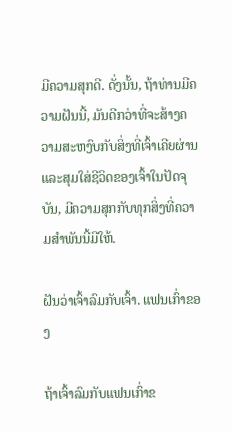ມີຄວາມສຸກດີ. ດັ່ງນັ້ນ, ຖ້າທ່ານມີຄວາມຝັນນີ້, ມັນດີກວ່າທີ່ຈະສ້າງຄວາມສະຫງົບກັບສິ່ງທີ່ເຈົ້າເຄີຍຜ່ານແລະສຸມໃສ່ຊີວິດຂອງເຈົ້າໃນປັດຈຸບັນ, ມີຄວາມສຸກກັບທຸກສິ່ງທີ່ຄວາມສໍາພັນນີ້ມີໃຫ້.

ຝັນວ່າເຈົ້າລົມກັບເຈົ້າ. ແຟນເກົ່າຂອງ

ຖ້າເຈົ້າລົມກັບແຟນເກົ່າຂ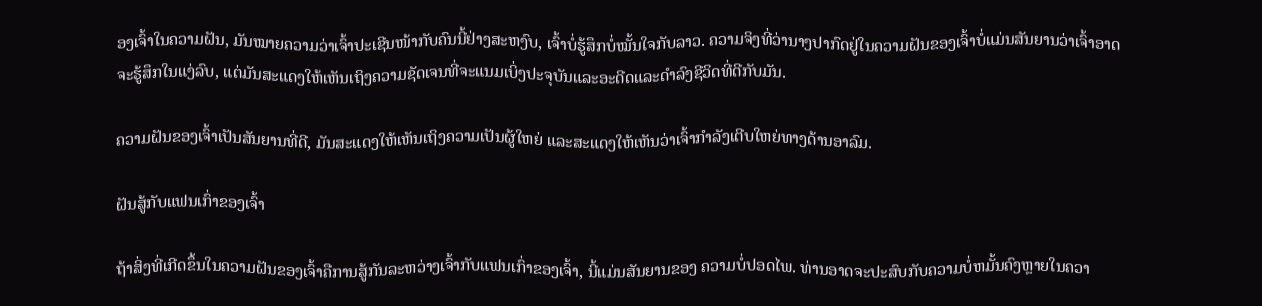ອງເຈົ້າໃນຄວາມຝັນ, ມັນໝາຍຄວາມວ່າເຈົ້າປະເຊີນໜ້າກັບຄົນນີ້ຢ່າງສະຫງົບ, ເຈົ້າບໍ່ຮູ້ສຶກບໍ່ໝັ້ນໃຈກັບລາວ. ຄວາມຈິງທີ່ວ່ານາງປາກົດຢູ່ໃນຄວາມຝັນຂອງເຈົ້າບໍ່ແມ່ນສັນຍານວ່າເຈົ້າອາດຈະຮູ້ສຶກໃນແງ່ລົບ, ແຕ່ມັນສະແດງໃຫ້ເຫັນເຖິງຄວາມຊັດເຈນທີ່ຈະແນມເບິ່ງປະຈຸບັນແລະອະດີດແລະດໍາລົງຊີວິດທີ່ດີກັບມັນ.

ຄວາມຝັນຂອງເຈົ້າເປັນສັນຍານທີ່ດີ, ມັນສະແດງໃຫ້ເຫັນເຖິງຄວາມເປັນຜູ້ໃຫຍ່ ແລະສະແດງໃຫ້ເຫັນວ່າເຈົ້າກຳລັງເຕີບໃຫຍ່ທາງດ້ານອາລົມ.

ຝັນສູ້ກັບແຟນເກົ່າຂອງເຈົ້າ

ຖ້າສິ່ງທີ່ເກີດຂຶ້ນໃນຄວາມຝັນຂອງເຈົ້າຄືການສູ້ກັນລະຫວ່າງເຈົ້າກັບແຟນເກົ່າຂອງເຈົ້າ, ນີ້ແມ່ນສັນຍານຂອງ ຄວາມບໍ່ປອດໄພ. ທ່ານອາດຈະປະສົບກັບຄວາມບໍ່ຫມັ້ນຄົງຫຼາຍໃນຄວາ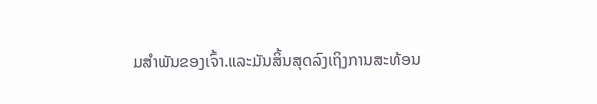ມສໍາພັນຂອງເຈົ້າ.ແລະມັນສິ້ນສຸດລົງເຖິງການສະທ້ອນ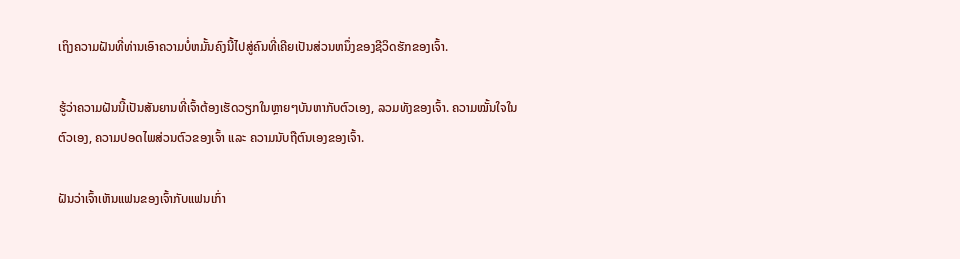ເຖິງຄວາມຝັນທີ່ທ່ານເອົາຄວາມບໍ່ຫມັ້ນຄົງນີ້ໄປສູ່ຄົນທີ່ເຄີຍເປັນສ່ວນຫນຶ່ງຂອງຊີວິດຮັກຂອງເຈົ້າ.

ຮູ້ວ່າຄວາມຝັນນີ້ເປັນສັນຍານທີ່ເຈົ້າຕ້ອງເຮັດວຽກໃນຫຼາຍໆບັນຫາກັບຕົວເອງ, ລວມທັງຂອງເຈົ້າ. ຄວາມໝັ້ນໃຈໃນຕົວເອງ, ຄວາມປອດໄພສ່ວນຕົວຂອງເຈົ້າ ແລະ ຄວາມນັບຖືຕົນເອງຂອງເຈົ້າ.

ຝັນວ່າເຈົ້າເຫັນແຟນຂອງເຈົ້າກັບແຟນເກົ່າ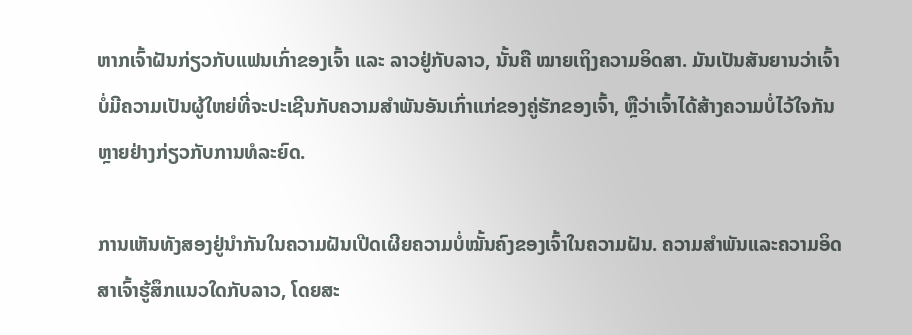ຫາກເຈົ້າຝັນກ່ຽວກັບແຟນເກົ່າຂອງເຈົ້າ ແລະ ລາວຢູ່ກັບລາວ, ນັ້ນຄື ໝາຍເຖິງຄວາມອິດສາ. ມັນເປັນສັນຍານວ່າເຈົ້າບໍ່ມີຄວາມເປັນຜູ້ໃຫຍ່ທີ່ຈະປະເຊີນກັບຄວາມສຳພັນອັນເກົ່າແກ່ຂອງຄູ່ຮັກຂອງເຈົ້າ, ຫຼືວ່າເຈົ້າໄດ້ສ້າງຄວາມບໍ່ໄວ້ໃຈກັນຫຼາຍຢ່າງກ່ຽວກັບການທໍລະຍົດ.

ການເຫັນທັງສອງຢູ່ນຳກັນໃນຄວາມຝັນເປີດເຜີຍຄວາມບໍ່ໝັ້ນຄົງຂອງເຈົ້າໃນຄວາມຝັນ. ຄວາມສຳພັນແລະຄວາມອິດສາເຈົ້າຮູ້ສຶກແນວໃດກັບລາວ, ໂດຍສະ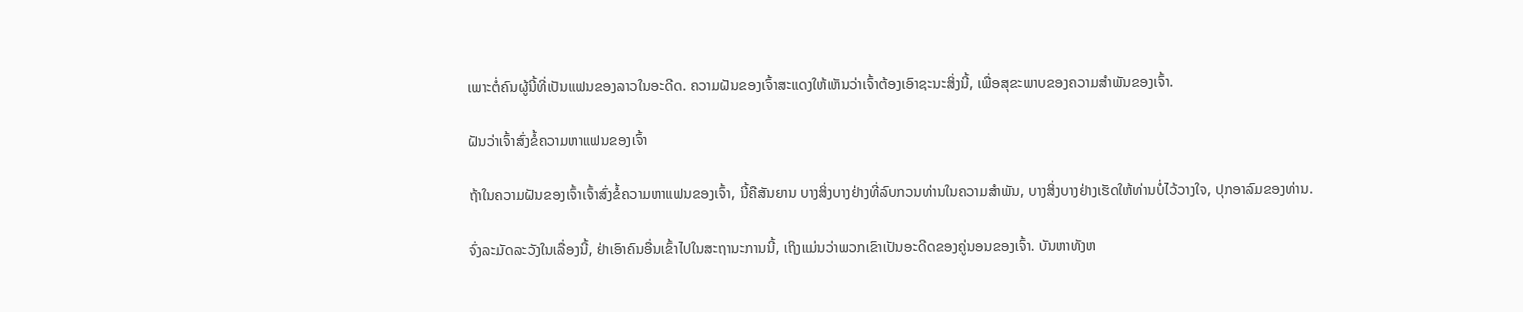ເພາະຕໍ່ຄົນຜູ້ນີ້ທີ່ເປັນແຟນຂອງລາວໃນອະດີດ. ຄວາມຝັນຂອງເຈົ້າສະແດງໃຫ້ເຫັນວ່າເຈົ້າຕ້ອງເອົາຊະນະສິ່ງນີ້, ເພື່ອສຸຂະພາບຂອງຄວາມສໍາພັນຂອງເຈົ້າ.

ຝັນວ່າເຈົ້າສົ່ງຂໍ້ຄວາມຫາແຟນຂອງເຈົ້າ

ຖ້າໃນຄວາມຝັນຂອງເຈົ້າເຈົ້າສົ່ງຂໍ້ຄວາມຫາແຟນຂອງເຈົ້າ, ນີ້ຄືສັນຍານ ບາງສິ່ງບາງຢ່າງທີ່ລົບກວນທ່ານໃນຄວາມສໍາພັນ, ບາງສິ່ງບາງຢ່າງເຮັດໃຫ້ທ່ານບໍ່ໄວ້ວາງໃຈ, ປຸກອາລົມຂອງທ່ານ.

ຈົ່ງລະມັດລະວັງໃນເລື່ອງນີ້, ຢ່າເອົາຄົນອື່ນເຂົ້າໄປໃນສະຖານະການນີ້, ເຖິງແມ່ນວ່າພວກເຂົາເປັນອະດີດຂອງຄູ່ນອນຂອງເຈົ້າ. ບັນຫາທັງຫ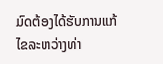ມົດຕ້ອງໄດ້ຮັບການແກ້ໄຂລະຫວ່າງທ່າ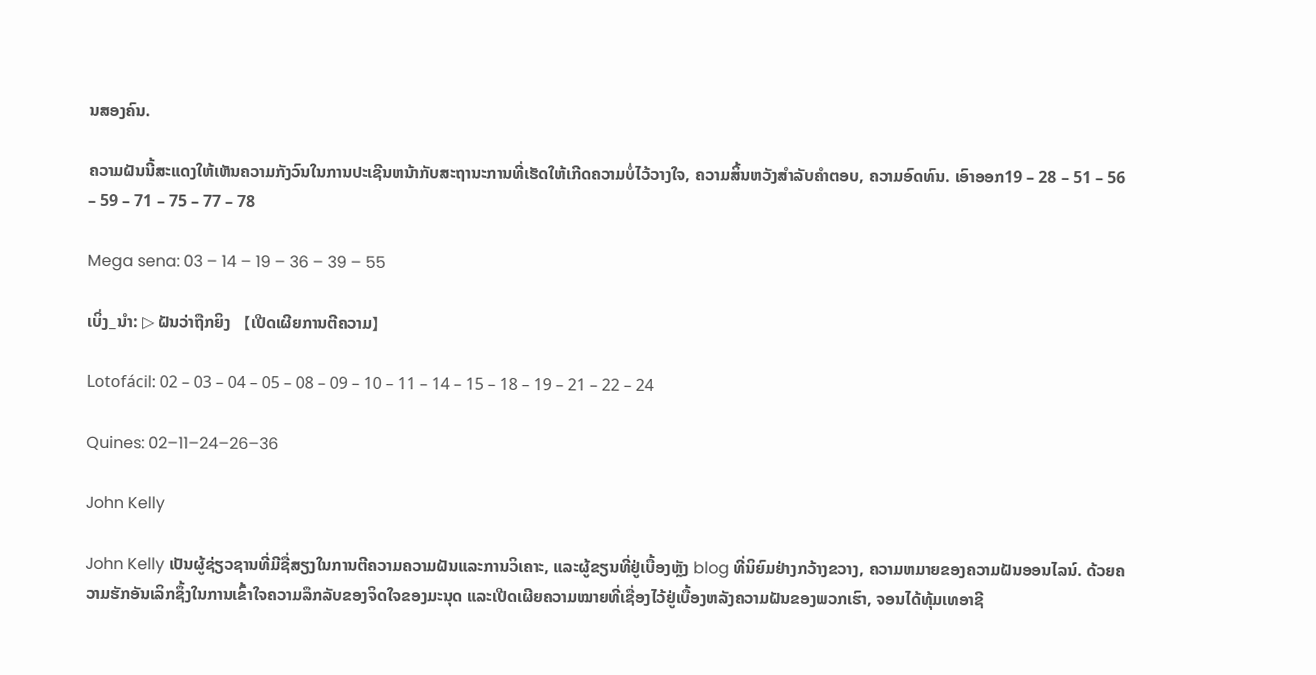ນສອງຄົນ.

ຄວາມຝັນນີ້ສະແດງໃຫ້ເຫັນຄວາມກັງວົນໃນການປະເຊີນຫນ້າກັບສະຖານະການທີ່ເຮັດໃຫ້ເກີດຄວາມບໍ່ໄວ້ວາງໃຈ, ຄວາມສິ້ນຫວັງສໍາລັບຄໍາຕອບ, ຄວາມອົດທົນ. ເອົາອອກ19 – 28 – 51 – 56 – 59 – 71 – 75 – 77 – 78

Mega sena: 03 – 14 – 19 – 36 – 39 – 55

ເບິ່ງ_ນຳ: ▷ ຝັນວ່າຖືກຍິງ 【ເປີດເຜີຍການຕີຄວາມ】

Lotofácil: 02 – 03 – 04 – 05 – 08 – 09 – 10 – 11 – 14 – 15 – 18 – 19 – 21 – 22 – 24

Quines: 02–11–24–26–36

John Kelly

John Kelly ເປັນຜູ້ຊ່ຽວຊານທີ່ມີຊື່ສຽງໃນການຕີຄວາມຄວາມຝັນແລະການວິເຄາະ, ແລະຜູ້ຂຽນທີ່ຢູ່ເບື້ອງຫຼັງ blog ທີ່ນິຍົມຢ່າງກວ້າງຂວາງ, ຄວາມຫມາຍຂອງຄວາມຝັນອອນໄລນ໌. ດ້ວຍຄວາມຮັກອັນເລິກຊຶ້ງໃນການເຂົ້າໃຈຄວາມລຶກລັບຂອງຈິດໃຈຂອງມະນຸດ ແລະເປີດເຜີຍຄວາມໝາຍທີ່ເຊື່ອງໄວ້ຢູ່ເບື້ອງຫລັງຄວາມຝັນຂອງພວກເຮົາ, ຈອນໄດ້ທຸ້ມເທອາຊີ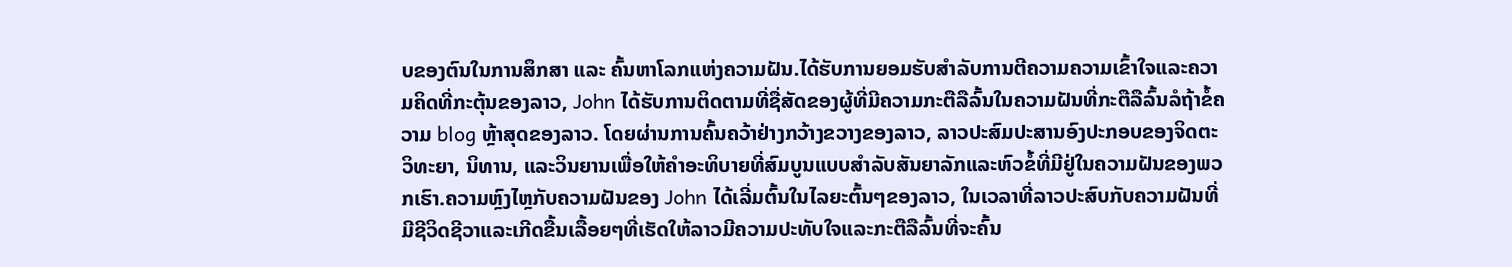ບຂອງຕົນໃນການສຶກສາ ແລະ ຄົ້ນຫາໂລກແຫ່ງຄວາມຝັນ.ໄດ້ຮັບການຍອມຮັບສໍາລັບການຕີຄວາມຄວາມເຂົ້າໃຈແລະຄວາມຄິດທີ່ກະຕຸ້ນຂອງລາວ, John ໄດ້ຮັບການຕິດຕາມທີ່ຊື່ສັດຂອງຜູ້ທີ່ມີຄວາມກະຕືລືລົ້ນໃນຄວາມຝັນທີ່ກະຕືລືລົ້ນລໍຖ້າຂໍ້ຄວາມ blog ຫຼ້າສຸດຂອງລາວ. ໂດຍຜ່ານການຄົ້ນຄວ້າຢ່າງກວ້າງຂວາງຂອງລາວ, ລາວປະສົມປະສານອົງປະກອບຂອງຈິດຕະວິທະຍາ, ນິທານ, ແລະວິນຍານເພື່ອໃຫ້ຄໍາອະທິບາຍທີ່ສົມບູນແບບສໍາລັບສັນຍາລັກແລະຫົວຂໍ້ທີ່ມີຢູ່ໃນຄວາມຝັນຂອງພວກເຮົາ.ຄວາມຫຼົງໄຫຼກັບຄວາມຝັນຂອງ John ໄດ້ເລີ່ມຕົ້ນໃນໄລຍະຕົ້ນໆຂອງລາວ, ໃນເວລາທີ່ລາວປະສົບກັບຄວາມຝັນທີ່ມີຊີວິດຊີວາແລະເກີດຂື້ນເລື້ອຍໆທີ່ເຮັດໃຫ້ລາວມີຄວາມປະທັບໃຈແລະກະຕືລືລົ້ນທີ່ຈະຄົ້ນ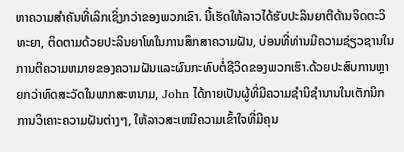ຫາຄວາມສໍາຄັນທີ່ເລິກເຊິ່ງກວ່າຂອງພວກເຂົາ. ນີ້ເຮັດໃຫ້ລາວໄດ້ຮັບປະລິນຍາຕີດ້ານຈິດຕະວິທະຍາ, ຕິດຕາມດ້ວຍປະລິນຍາໂທໃນການສຶກສາຄວາມຝັນ, ບ່ອນທີ່ທ່ານມີຄວາມຊ່ຽວຊານໃນການຕີຄວາມຫມາຍຂອງຄວາມຝັນແລະຜົນກະທົບຕໍ່ຊີວິດຂອງພວກເຮົາ.ດ້ວຍປະສົບການຫຼາຍກວ່າທົດສະວັດໃນພາກສະຫນາມ, John ໄດ້ກາຍເປັນຜູ້ທີ່ມີຄວາມຊໍານິຊໍານານໃນເຕັກນິກການວິເຄາະຄວາມຝັນຕ່າງໆ, ໃຫ້ລາວສະເຫນີຄວາມເຂົ້າໃຈທີ່ມີຄຸນ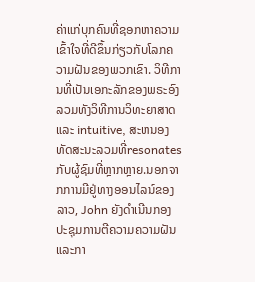ຄ່າແກ່ບຸກຄົນທີ່ຊອກຫາຄວາມເຂົ້າໃຈທີ່ດີຂຶ້ນກ່ຽວກັບໂລກຄວາມຝັນຂອງພວກເຂົາ. ວິທີການທີ່ເປັນເອກະລັກຂອງພຣະອົງລວມທັງວິທີການວິທະຍາສາດແລະ intuitive, ສະຫນອງທັດສະນະລວມທີ່resonates ກັບຜູ້ຊົມທີ່ຫຼາກຫຼາຍ.ນອກຈາກການມີຢູ່ທາງອອນໄລນ໌ຂອງລາວ, John ຍັງດໍາເນີນກອງປະຊຸມການຕີຄວາມຄວາມຝັນແລະກາ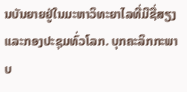ນບັນຍາຍຢູ່ໃນມະຫາວິທະຍາໄລທີ່ມີຊື່ສຽງແລະກອງປະຊຸມທົ່ວໂລກ. ບຸກຄະລິກກະພາບ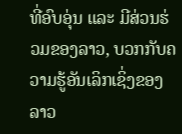ທີ່ອົບອຸ່ນ ແລະ ມີສ່ວນຮ່ວມຂອງລາວ, ບວກກັບຄວາມຮູ້ອັນເລິກເຊິ່ງຂອງລາວ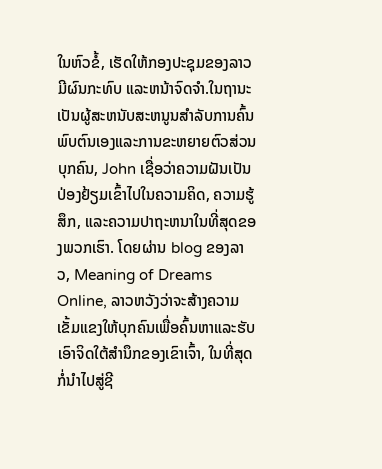ໃນຫົວຂໍ້, ເຮັດໃຫ້ກອງປະຊຸມຂອງລາວມີຜົນກະທົບ ແລະຫນ້າຈົດຈໍາ.ໃນຖານະເປັນຜູ້ສະຫນັບສະຫນູນສໍາລັບການຄົ້ນພົບຕົນເອງແລະການຂະຫຍາຍຕົວສ່ວນບຸກຄົນ, John ເຊື່ອວ່າຄວາມຝັນເປັນປ່ອງຢ້ຽມເຂົ້າໄປໃນຄວາມຄິດ, ຄວາມຮູ້ສຶກ, ແລະຄວາມປາຖະຫນາໃນທີ່ສຸດຂອງພວກເຮົາ. ໂດຍຜ່ານ blog ຂອງລາວ, Meaning of Dreams Online, ລາວຫວັງວ່າຈະສ້າງຄວາມເຂັ້ມແຂງໃຫ້ບຸກຄົນເພື່ອຄົ້ນຫາແລະຮັບເອົາຈິດໃຕ້ສໍານຶກຂອງເຂົາເຈົ້າ, ໃນທີ່ສຸດກໍ່ນໍາໄປສູ່ຊີ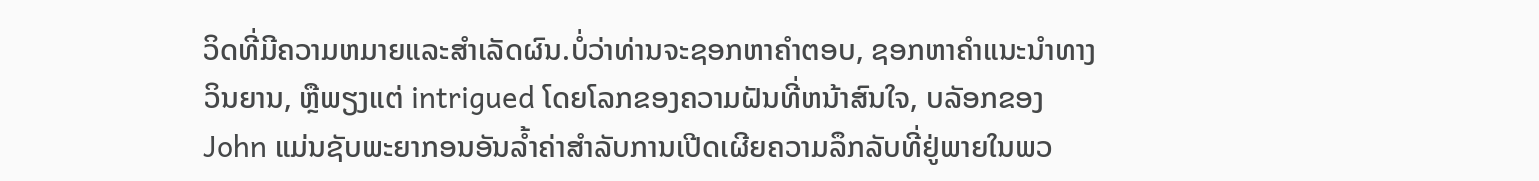ວິດທີ່ມີຄວາມຫມາຍແລະສໍາເລັດຜົນ.ບໍ່ວ່າທ່ານຈະຊອກຫາຄໍາຕອບ, ຊອກຫາຄໍາແນະນໍາທາງວິນຍານ, ຫຼືພຽງແຕ່ intrigued ໂດຍໂລກຂອງຄວາມຝັນທີ່ຫນ້າສົນໃຈ, ບລັອກຂອງ John ແມ່ນຊັບພະຍາກອນອັນລ້ຳຄ່າສໍາລັບການເປີດເຜີຍຄວາມລຶກລັບທີ່ຢູ່ພາຍໃນພວ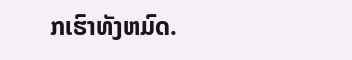ກເຮົາທັງຫມົດ.